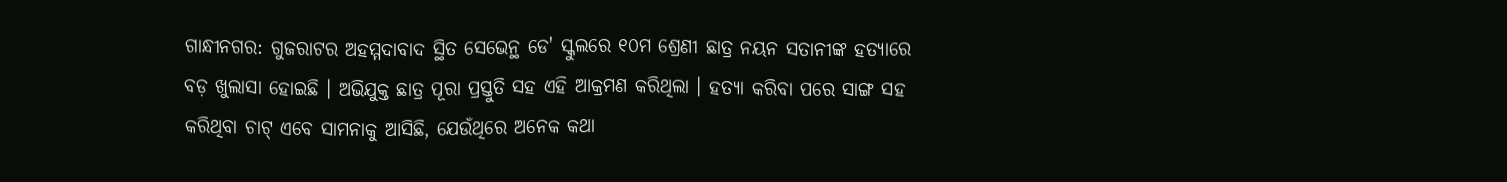ଗାନ୍ଧୀନଗର: ଗୁଜରାଟର ଅହମ୍ମଦାବାଦ ସ୍ଥିତ ସେଭେନ୍ଥ ଡେ' ସ୍କୁଲରେ ୧୦ମ ଶ୍ରେଣୀ ଛାତ୍ର ନୟନ ସତାନୀଙ୍କ ହତ୍ୟାରେ ବଡ଼ ଖୁଲାସା ହୋଇଛି । ଅଭିଯୁକ୍ତ ଛାତ୍ର ପୂରା ପ୍ରସ୍ତୁତି ସହ ଏହି ଆକ୍ରମଣ କରିଥିଲା । ହତ୍ୟା କରିବା ପରେ ସାଙ୍ଗ ସହ କରିଥିବା ଚାଟ୍ ଏବେ ସାମନାକୁ ଆସିଛି, ଯେଉଁଥିରେ ଅନେକ କଥା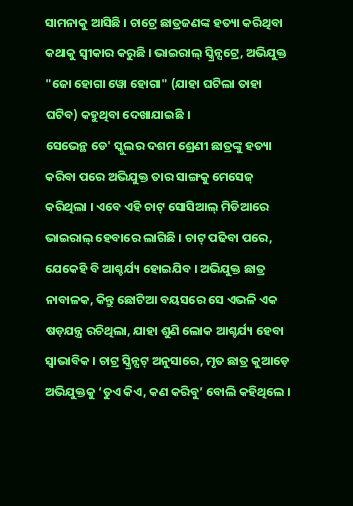ସାମନାକୁ ଆସିଛି । ଚାଟ୍ରେ ଛାତ୍ରଜଣଙ୍କ ହତ୍ୟା କରିଥିବା କଥାକୁ ସ୍ୱୀକାର କରୁଛି । ଭାଇରାଲ୍ ସ୍କ୍ରିନ୍ସଟ୍ରେ, ଅଭିଯୁକ୍ତ "ଜୋ ହୋଗା ୱୋ ହୋଗା" (ଯାହା ଘଟିଲା ତାହା ଘଟିବ) କହୁଥିବା ଦେଖାଯାଇଛି ।
ସେଭେନ୍ଥ ଡେ' ସ୍କୁଲର ଦଶମ ଶ୍ରେଣୀ ଛାତ୍ରଙ୍କୁ ହତ୍ୟା କରିବା ପରେ ଅଭିଯୁକ୍ତ ତାର ସାଙ୍ଗକୁ ମେସେଜ୍ କରିଥିଲା । ଏବେ ଏହି ଚାଟ୍ ସୋସିଆଲ୍ ମିଡିଆରେ ଭାଇରାଲ୍ ହେବାରେ ଲାଗିଛି । ଚାଟ୍ ପଢିବା ପରେ, ଯେକେହି ବି ଆଶ୍ଚର୍ଯ୍ୟ ହୋଇଯିବ । ଅଭିଯୁକ୍ତ ଛାତ୍ର ନାବାଳକ, କିନ୍ତୁ ଛୋଟିଆ ବୟସରେ ସେ ଏଭଳି ଏକ ଷଡ଼ଯନ୍ତ୍ର ରଚିଥିଲା, ଯାହା ଶୁଣି ଲୋକ ଆଶ୍ଚର୍ଯ୍ୟ ହେବା ସ୍ୱାଭାବିକ । ଚାଟ୍ର ସ୍କ୍ରିନ୍ସଟ୍ ଅନୁସାରେ, ମୃତ ଛାତ୍ର କୁଆଡ଼େ ଅଭିଯୁକ୍ତକୁ ‘ତୁଏ କିଏ, କଣ କରିବୁ’ ବୋଲି କହିଥିଲେ ।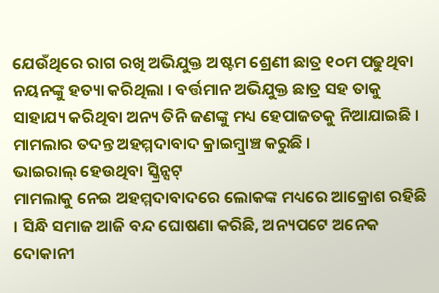ଯେଉଁଥିରେ ରାଗ ରଖି ଅଭିଯୁକ୍ତ ଅଷ୍ଟମ ଶ୍ରେଣୀ ଛାତ୍ର ୧୦ମ ପଢୁଥିବା ନୟନଙ୍କୁ ହତ୍ୟା କରିଥିଲା । ବର୍ତ୍ତମାନ ଅଭିଯୁକ୍ତ ଛାତ୍ର ସହ ତାକୁ ସାହାଯ୍ୟ କରିଥିବା ଅନ୍ୟ ତିନି ଜଣଙ୍କୁ ମଧ୍ୟ ହେପାଜତକୁ ନିଆଯାଇଛି । ମାମଲାର ତଦନ୍ତ ଅହମ୍ମଦାବାଦ କ୍ରାଇମ୍ବ୍ରାଞ୍ଚ କରୁଛି ।
ଭାଇରାଲ୍ ହେଉଥିବା ସ୍କ୍ରିନ୍ସଟ୍
ମାମଲାକୁ ନେଇ ଅହମ୍ମଦାବାଦରେ ଲୋକଙ୍କ ମଧ୍ୟରେ ଆକ୍ରୋଶ ରହିଛି । ସିନ୍ଧି ସମାଜ ଆଜି ବନ୍ଦ ଘୋଷଣା କରିଛି, ଅନ୍ୟପଟେ ଅନେକ ଦୋକାନୀ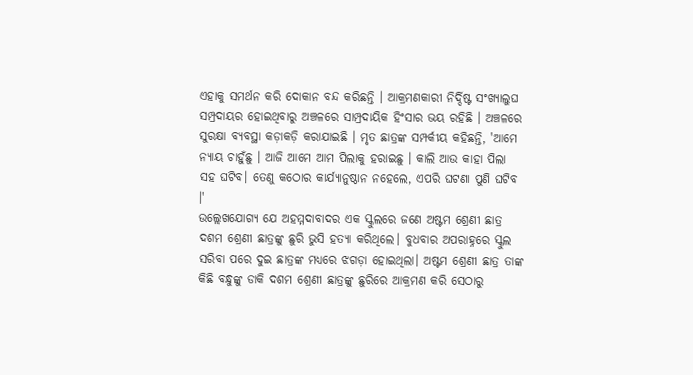ଏହାକୁ ସମର୍ଥନ କରି ଦୋକାନ ବନ୍ଦ କରିଛନ୍ତି । ଆକ୍ରମଣକାରୀ ନିର୍ଦ୍ଦିଷ୍ଟ ସଂଖ୍ୟାଲୁଘ ସମ୍ପ୍ରଦାୟର ହୋଇଥିବାରୁ ଅଞ୍ଚଳରେ ସାମ୍ପ୍ରଦାୟିକ ହିଂସାର ଭୟ ରହିଛି । ଅଞ୍ଚଳରେ ସୁରକ୍ଷା ବ୍ୟବସ୍ଥା କଡ଼ାକଡ଼ି କରାଯାଇଛି । ମୃତ ଛାତ୍ରଙ୍କ ସମ୍ପର୍କୀୟ କହିଛନ୍ତି, 'ଆମେ ନ୍ୟାୟ ଚାହୁଁଛୁ । ଆଜି ଆମେ ଆମ ପିଲାକୁ ହରାଇଛୁ । କାଲି ଆଉ କାହା ପିଲା ସହ ଘଟିବ। ତେଣୁ କଠୋର କାର୍ଯ୍ୟାନୁଷ୍ଠାନ ନହେଲେ, ଏପରି ଘଟଣା ପୁଣି ଘଟିବ ।'
ଉଲ୍ଲେଖଯୋଗ୍ୟ ଯେ ଅହମ୍ମଦାବାଦର ଏକ ସ୍କୁଲରେ ଜଣେ ଅଷ୍ଟମ ଶ୍ରେଣୀ ଛାତ୍ର ଦଶମ ଶ୍ରେଣୀ ଛାତ୍ରଙ୍କୁ ଛୁରି ଭୁସି ହତ୍ୟା କରିଥିଲେ। ବୁଧବାର ଅପରାହ୍ନରେ ସ୍କୁଲ ସରିବା ପରେ ଦୁଇ ଛାତ୍ରଙ୍କ ମଧ୍ୟରେ ଝଗଡ଼ା ହୋଇଥିଲା। ଅଷ୍ଟମ ଶ୍ରେଣୀ ଛାତ୍ର ତାଙ୍କ କିଛି ବନ୍ଧୁଙ୍କୁ ଡାକି ଦଶମ ଶ୍ରେଣୀ ଛାତ୍ରଙ୍କୁ ଛୁରିରେ ଆକ୍ରମଣ କରି ସେଠାରୁ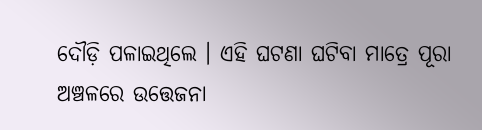ଦୌଡ଼ି ପଳାଇଥିଲେ । ଏହି ଘଟଣା ଘଟିବା ମାତ୍ରେ ପୂରା ଅଞ୍ଚଳରେ ଉତ୍ତେଜନା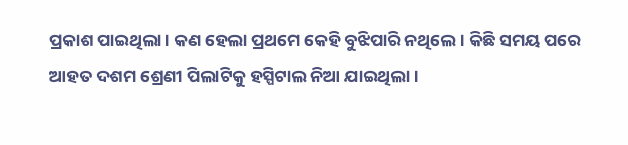ପ୍ରକାଶ ପାଇଥିଲା । କଣ ହେଲା ପ୍ରଥମେ କେହି ବୁଝିପାରି ନଥିଲେ । କିଛି ସମୟ ପରେ ଆହତ ଦଶମ ଶ୍ରେଣୀ ପିଲାଟିକୁ ହସ୍ପିଟାଲ ନିଆ ଯାଇଥିଲା।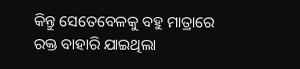କିନ୍ତୁ ସେତେବେଳକୁ ବହୁ ମାତ୍ରାରେ ରକ୍ତ ବାହାରି ଯାଇଥିଲା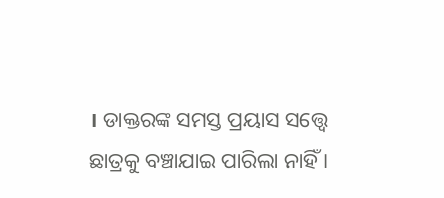। ଡାକ୍ତରଙ୍କ ସମସ୍ତ ପ୍ରୟାସ ସତ୍ତ୍ୱେ ଛାତ୍ରକୁ ବଞ୍ଚାଯାଇ ପାରିଲା ନାହିଁ ।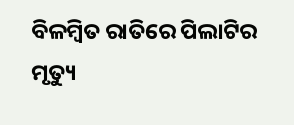ବିଳମ୍ବିତ ରାତିରେ ପିଲାଟିର ମୃତ୍ୟୁ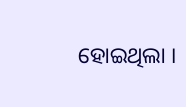ହୋଇଥିଲା ।